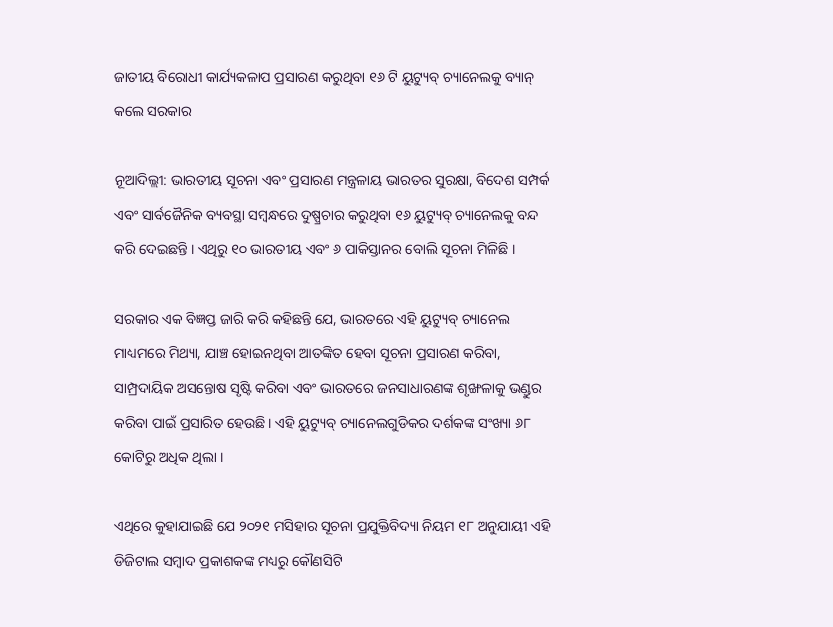ଜାତୀୟ ବିରୋଧୀ କାର୍ଯ୍ୟକଳାପ ପ୍ରସାରଣ କରୁଥିବା ୧୬ ଟି ୟୁଟ୍ୟୁବ୍ ଚ୍ୟାନେଲକୁ ବ୍ୟାନ୍ କଲେ ସରକାର

ନୂଆଦିଲ୍ଲୀ: ଭାରତୀୟ ସୂଚନା ଏବଂ ପ୍ରସାରଣ ମନ୍ତ୍ରଳାୟ ଭାରତର ସୁରକ୍ଷା, ବିଦେଶ ସମ୍ପର୍କ ଏବଂ ସାର୍ବଜୈନିକ ବ୍ୟବସ୍ଥା ସମ୍ବନ୍ଧରେ ଦୁଷ୍ପ୍ରଚାର କରୁଥିବା ୧୬ ୟୁଟ୍ୟୁବ୍ ଚ୍ୟାନେଲକୁ ବନ୍ଦ କରି ଦେଇଛନ୍ତି । ଏଥିରୁ ୧୦ ଭାରତୀୟ ଏବଂ ୬ ପାକିସ୍ତାନର ବୋଲି ସୂଚନା ମିଳିଛି ।

ସରକାର ଏକ ବିଜ୍ଞପ୍ତ ଜାରି କରି କହିଛନ୍ତି ଯେ, ଭାରତରେ ଏହି ୟୁଟ୍ୟୁବ୍ ଚ୍ୟାନେଲ ମାଧ୍ୟମରେ ମିଥ୍ୟା, ଯାଞ୍ଚ ହୋଇନଥିବା ଆତଙ୍କିତ ହେବା ସୂଚନା ପ୍ରସାରଣ କରିବା, ସାମ୍ପ୍ରଦାୟିକ ଅସନ୍ତୋଷ ସୃଷ୍ଟି କରିବା ଏବଂ ଭାରତରେ ଜନସାଧାରଣଙ୍କ ଶୃଙ୍ଖଳାକୁ ଭଣ୍ଡୁର କରିବା ପାଇଁ ପ୍ରସାରିତ ହେଉଛି। ଏହି ୟୁଟ୍ୟୁବ୍ ଚ୍ୟାନେଲଗୁଡିକର ଦର୍ଶକଙ୍କ ସଂଖ୍ୟା ୬୮ କୋଟିରୁ ଅଧିକ ଥିଲା ।

ଏଥିରେ କୁହାଯାଇଛି ଯେ ୨୦୨୧ ମସିହାର ସୂଚନା ପ୍ରଯୁକ୍ତିବିଦ୍ୟା ନିୟମ ୧୮ ଅନୁଯାୟୀ ଏହି ଡିଜିଟାଲ ସମ୍ବାଦ ପ୍ରକାଶକଙ୍କ ମଧ୍ୟରୁ କୌଣସିଟି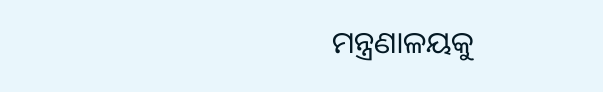ମନ୍ତ୍ରଣାଳୟକୁ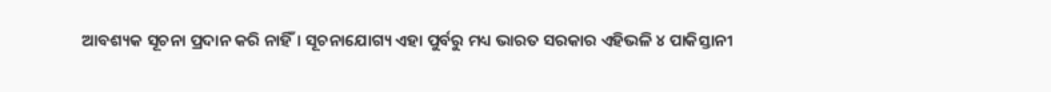ଆବଶ୍ୟକ ସୂଚନା ପ୍ରଦାନ କରି ନାହିଁ। ସୂଚନାଯୋଗ୍ୟ ଏହା ପୁର୍ବରୁ ମଧ୍ୟ ଭାରତ ସରକାର ଏହିଭଳି ୪ ପାକିସ୍ତାନୀ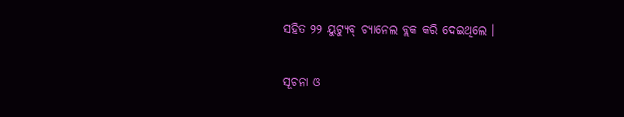ସହିତ ୨୨ ୟୁଟ୍ୟୁବ୍ ଚ୍ୟାନେଲ ବ୍ଲକ କରି ଦେଇଥିଲେ ।

ସୂଚନା ଓ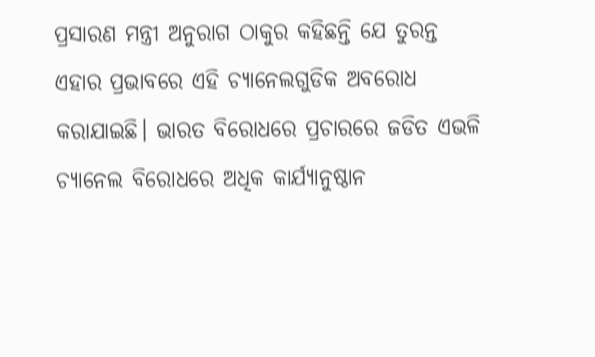ପ୍ରସାରଣ ମନ୍ତ୍ରୀ ଅନୁରାଗ ଠାକୁର କହିଛନ୍ତି ଯେ ତୁରନ୍ତ ଏହାର ପ୍ରଭାବରେ ଏହି ଚ୍ୟାନେଲଗୁଡିକ ଅବରୋଧ କରାଯାଇଛି। ଭାରତ ବିରୋଧରେ ପ୍ରଚାରରେ ଜଡିତ ଏଭଳି ଚ୍ୟାନେଲ ବିରୋଧରେ ଅଧିକ କାର୍ଯ୍ୟାନୁଷ୍ଠାନ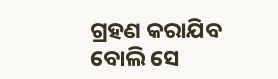ଗ୍ରହଣ କରାଯିବ ବୋଲି ସେ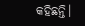କହିଛନ୍ତି।